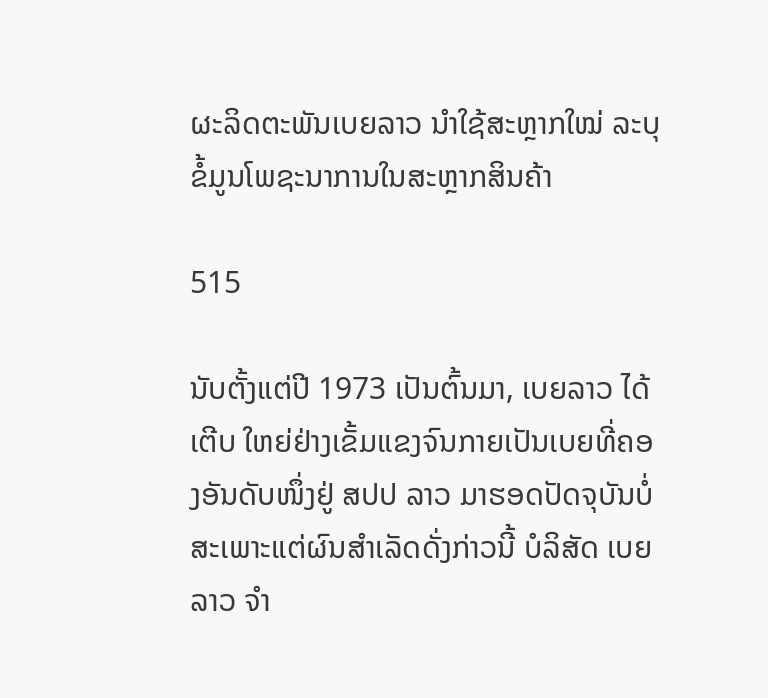ຜະລິດຕະພັນເບຍລາວ ນຳໃຊ້ສະຫຼາກໃໝ່ ລະບຸຂໍ້ມູນໂພຊະນາການໃນສະຫຼາກສິນຄ້າ

515

ນັບຕັ້ງແຕ່ປີ 1973 ເປັນຕົ້ນມາ, ເບຍລາວ ໄດ້ເຕີບ ໃຫຍ່ຢ່າງເຂັ້ມແຂງຈົນກາຍເປັນເບຍທີ່ຄອງອັນດັບໜຶ່ງຢູ່ ສປປ ລາວ ມາຮອດປັດຈຸບັນບໍ່ສະເພາະແຕ່ຜົນສໍາເລັດດັ່ງກ່າວນີ້ ບໍລິສັດ ເບຍລາວ ຈໍາ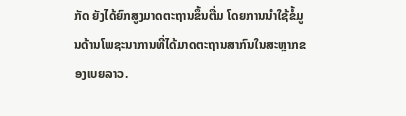ກັດ ຍັງໄດ້ຍົກສູງມາດຕະຖານຂຶ້ນຕື່ມ ໂດຍການນໍາໃຊ້ຂໍ້ມູນດ້ານໂພຊະນາການທີ່ໄດ້ມາດຕະຖານສາກົນໃນສະຫຼາກຂອງເບຍລາວ.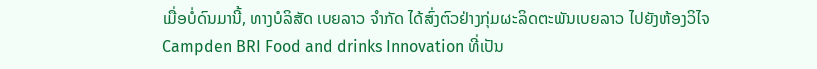ເມື່ອບໍ່ດົນມານີ້, ທາງບໍລິສັດ ເບຍລາວ ຈຳກັດ ໄດ້ສົ່ງຕົວຢ່າງກຸ່ມຜະລິດຕະພັນເບຍລາວ ໄປຍັງຫ້ອງວິໄຈ Campden BRI Food and drinks Innovation ທີ່ເປັນ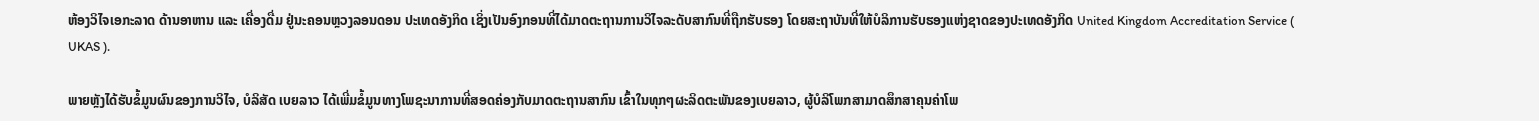ຫ້ອງວິໄຈເອກະລາດ ດ້ານອາຫານ ແລະ ເຄື່ອງດື່ມ ຢູ່ນະຄອນຫຼວງລອນດອນ ປະເທດອັງກິດ ເຊິ່ງເປັນອົງກອນທີ່ໄດ້ມາດຕະຖານການວິໄຈລະດັບສາກົນທີ່ຖືກຮັບຮອງ ໂດຍສະຖາບັນທີ່ໃຫ້ບໍລິການຮັບຮອງແຫ່ງຊາດຂອງປະເທດອັງກິດ United Kingdom Accreditation Service ( UKAS ).

ພາຍຫຼັງໄດ້ຮັບຂໍ້ມູນຜົນຂອງການວິໄຈ, ບໍລິສັດ ເບຍລາວ ໄດ້ເພີ່ມຂໍ້ມູນທາງໂພຊະນາການທີ່ສອດຄ່ອງກັບມາດຕະຖານສາກົນ ເຂົ້າໃນທຸກໆຜະລິດຕະພັນຂອງເບຍລາວ, ຜູ້ບໍລິໂພກສາມາດສຶກສາຄຸນຄ່າໂພ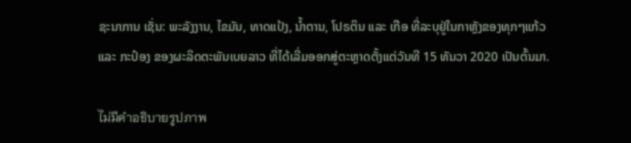ຊະນາການ ເຊັ່ນ: ພະລັງງານ, ໄຂມັນ, ທາດແປ້ງ, ນໍ້າຕານ, ໂປຣຕິນ ແລະ ເກືອ ທີ່ລະບຸຢູ່ໃນກາຫຼັງຂອງທຸກໆແກ້ວ ແລະ ກະປ໋ອງ ຂອງຜະລິດຕະພັນເບຍລາວ ທີ່ໄດ້ເລີ່ມອອກສູ່ຕະຫຼາດຕັ້ງແຕ່ວັນທີ 15 ທັນວາ 2020 ເປັນຕົ້ນມາ.

ไม่มีคำอธิบายรูปภาพ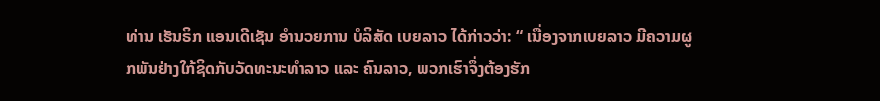ທ່ານ ເຮັນຣິກ ແອນເດີເຊັນ ອໍານວຍການ ບໍລິສັດ ເບຍລາວ ໄດ້ກ່າວວ່າ: “ ເນື່ອງຈາກເບຍລາວ ມີຄວາມຜູກພັນຢ່າງໃກ້ຊິດກັບວັດທະນະທໍາລາວ ແລະ ຄົນລາວ, ພວກເຮົາຈຶ່ງຕ້ອງຮັກ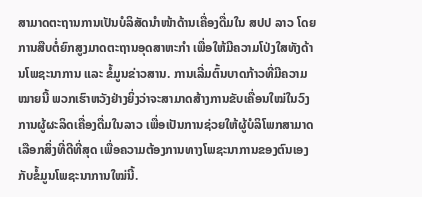ສາມາດຕະຖານການເປັນບໍລິສັດນໍາໜ້າດ້ານເຄື່ອງດື່ມໃນ ສປປ ລາວ ໂດຍການສືບຕໍ່ຍົກສູງມາດຕະຖານອຸດສາຫະກໍາ ເພື່ອໃຫ້ມີຄວາມໂປ່ງໃສທັງດ້ານໂພຊະນາການ ແລະ ຂໍ້ມູນຂ່າວສານ. ການເລີ່ມຕົ້ນບາດກ້າວທີ່ມີຄວາມໝາຍນີ້ ພວກເຮົາຫວັງຢ່າງຍິ່ງວ່າຈະສາມາດສ້າງການຂັບເຄື່ອນໃໝ່ໃນວົງການຜູ້ຜະລິດເຄື່ອງດື່ມໃນລາວ ເພື່ອເປັນການຊ່ວຍໃຫ້ຜູ້ບໍລິໂພກສາມາດເລືອກສິ່ງທີ່ດີທີ່ສຸດ ເພື່ອຄວາມຕ້ອງການທາງໂພຊະນາການຂອງຕົນເອງກັບຂໍ້ມູນໂພຊະນາການໃໝ່ນີ້.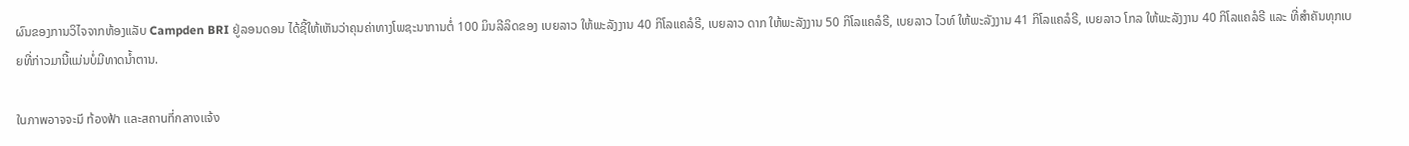ຜົນຂອງການວິໄຈຈາກຫ້ອງແລັບ Campden BRI ຢູ່ລອນດອນ ໄດ້ຊີ້ໃຫ້ເຫັນວ່າຄຸນຄ່າທາງໂພຊະນາການຕໍ່ 100 ມິນລີລິດຂອງ ເບຍລາວ ໃຫ້ພະລັງງານ 40 ກິໂລແຄລໍຣີ, ເບຍລາວ ດາກ ໃຫ້ພະລັງງານ 50 ກິໂລແຄລໍຣີ, ເບຍລາວ ໄວທ໌ ໃຫ້ພະລັງງານ 41 ກິໂລແຄລໍຣີ, ເບຍລາວ ໂກລ ໃຫ້ພະລັງງານ 40 ກິໂລແຄລໍຣີ ແລະ ທີ່ສຳຄັນທຸກເບຍທີ່ກ່າວມານີ້ແມ່ນບໍ່ມີທາດນໍ້າຕານ.

ในภาพอาจจะมี ท้องฟ้า และสถานที่กลางแจ้ง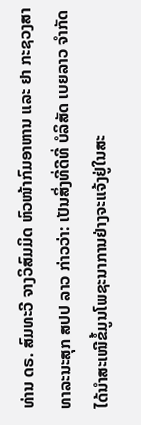ທ່ານ ດຣ. ສົມທະວີ ຈາງວິສົມມິດ ຫົວໜ້າກົມອາຫານ ແລະ ຢາ ກະຊວງສາທາລະນະສຸກ ສປປ ລາວ ກ່າວວ່າ: ເປັນສິ່ງທີ່ດີທີ່ ບໍລິສັດ ເບຍລາວ ຈໍາກັດ ໄດ້ນໍາສະເໜີຂໍ້ມູນໂພຊະນາການຢ່າງຈະແຈ້ງຢູ່ໃນສະ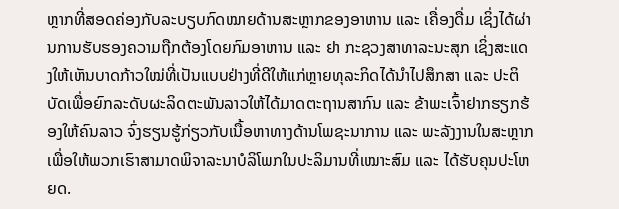ຫຼາກທີ່ສອດຄ່ອງກັບລະບຽບກົດໝາຍດ້ານສະຫຼາກຂອງອາຫານ ແລະ ເຄື່ອງດື່ມ ເຊິ່ງໄດ້ຜ່ານການຮັບຮອງຄວາມຖືກຕ້ອງໂດຍກົມອາຫານ ແລະ ຢາ ກະຊວງສາທາລະນະສຸກ ເຊິ່ງສະແດງໃຫ້ເຫັນບາດກ້າວໃໝ່ທີ່ເປັນແບບຢ່າງທີ່ດີໃຫ້ແກ່ຫຼາຍທຸລະກິດໄດ້ນຳໄປສຶກສາ ແລະ ປະຕິບັດເພື່ອຍົກລະດັບຜະລິດຕະພັນລາວໃຫ້ໄດ້ມາດຕະຖານສາກົນ ແລະ ຂ້າພະເຈົ້າຢາກຮຽກຮ້ອງໃຫ້ຄົນລາວ ຈົ່ງຮຽນຮູ້ກ່ຽວກັບເນື້ອຫາທາງດ້ານໂພຊະນາການ ແລະ ພະລັງງານໃນສະຫຼາກ ເພື່ອໃຫ້ພວກເຮົາສາມາດພິຈາລະນາບໍລິໂພກໃນປະລິມານທີ່ເໝາະສົມ ແລະ ໄດ້ຮັບຄຸນປະໂຫຍດ.